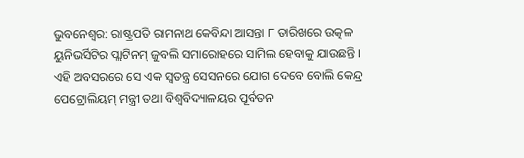ଭୁବନେଶ୍ୱର: ରାଷ୍ଟ୍ରପତି ରାମନାଥ କେବିନ୍ଦା ଆସନ୍ତା ୮ ତାରିଖରେ ଉତ୍କଳ ୟୁନିଭର୍ସିଟିର ପ୍ଲାଟିନମ୍ ଜୁବଲି ସମାରୋହରେ ସାମିଲ ହେବାକୁ ଯାଉଛନ୍ତି ।
ଏହି ଅବସରରେ ସେ ଏକ ସ୍ୱତନ୍ତ୍ର ସେସନରେ ଯୋଗ ଦେବେ ବୋଲି କେନ୍ଦ୍ର ପେଟ୍ରୋଲିୟମ୍ ମନ୍ତ୍ରୀ ତଥା ବିଶ୍ୱବିଦ୍ୟାଳୟର ପୂର୍ବତନ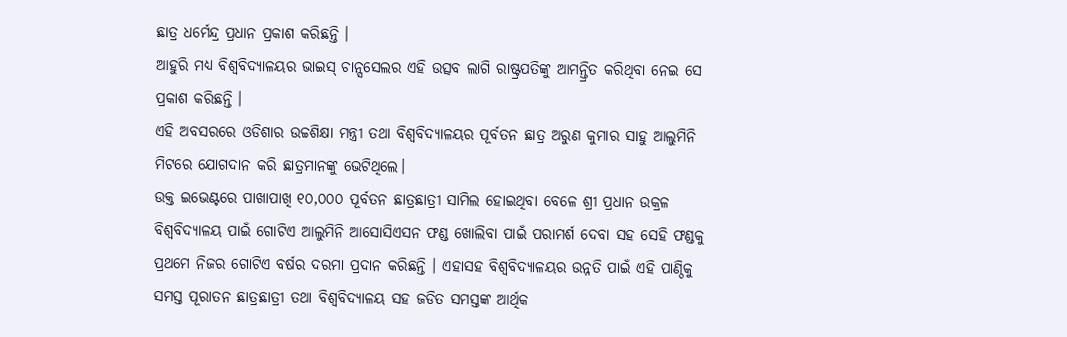ଛାତ୍ର ଧର୍ମେନ୍ଦ୍ର ପ୍ରଧାନ ପ୍ରକାଶ କରିଛନ୍ତି ।
ଆହୁରି ମଧ୍ୟ ବିଶ୍ୱବିଦ୍ୟାଳୟର ଭାଇସ୍ ଚାନ୍ସସେଲର ଏହି ଉତ୍ସବ ଲାଗି ରାଷ୍ଟ୍ରପତିଙ୍କୁ ଆମନ୍ତ୍ରିତ କରିଥିବା ନେଇ ସେ ପ୍ରକାଶ କରିଛନ୍ତି ।
ଏହି ଅବସରରେ ଓଡିଶାର ଉଚ୍ଚଶିକ୍ଷା ମନ୍ତ୍ରୀ ତଥା ବିଶ୍ବବିଦ୍ୟାଳୟର ପୂର୍ବତନ ଛାତ୍ର ଅରୁଣ କୁମାର ସାହୁ ଆଲୁମିନି ମିଟରେ ଯୋଗଦାନ କରି ଛାତ୍ରମାନଙ୍କୁ ଭେଟିଥିଲେ।
ଉକ୍ତ ଇଭେଣ୍ଟରେ ପାଖାପାଖି ୧୦,୦୦୦ ପୂର୍ବତନ ଛାତ୍ରଛାତ୍ରୀ ସାମିଲ ହୋଇଥିବା ବେଳେ ଶ୍ରୀ ପ୍ରଧାନ ଉକ୍ରଳ ବିଶ୍ୱବିଦ୍ୟାଳୟ ପାଇଁ ଗୋଟିଏ ଆଲୁମିନି ଆସୋସିଏସନ ଫଣ୍ଡ ଖୋଲିବା ପାଇଁ ପରାମର୍ଶ ଦେବା ସହ ସେହି ଫଣ୍ଡକୁ ପ୍ରଥମେ ନିଜର ଗୋଟିଏ ବର୍ଷର ଦରମା ପ୍ରଦାନ କରିଛନ୍ତି । ଏହାସହ ବିଶ୍ୱବିଦ୍ୟାଳୟର ଉନ୍ନତି ପାଇଁ ଏହି ପାଣ୍ଠିକୁ ସମସ୍ତ ପୂରାତନ ଛାତ୍ରଛାତ୍ରୀ ତଥା ବିଶ୍ୱବିଦ୍ୟାଳୟ ସହ ଜଡିତ ସମସ୍ତଙ୍କ ଆର୍ଥିକ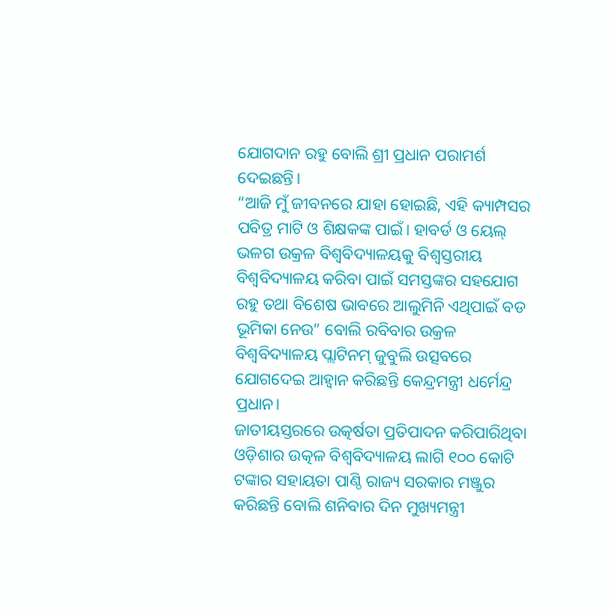ଯୋଗଦାନ ରହୁ ବୋଲି ଶ୍ରୀ ପ୍ରଧାନ ପରାମର୍ଶ ଦେଇଛନ୍ତି।
“ଆଜି ମୁଁ ଜୀବନରେ ଯାହା ହୋଇଛି, ଏହି କ୍ୟାମ୍ପସର ପବିତ୍ର ମାଟି ଓ ଶିକ୍ଷକଙ୍କ ପାଇଁ। ହାବର୍ଡ ଓ ୟେଲ୍ ଭଳଗ ଉକ୍ରଳ ବିଶ୍ୱବିଦ୍ୟାଳୟକୁ ବିଶ୍ୱସ୍ତରୀୟ ବିଶ୍ୱବିଦ୍ୟାଳୟ କରିବା ପାଇଁ ସମସ୍ତଙ୍କର ସହଯୋଗ ରହୁ ତଥା ବିଶେଷ ଭାବରେ ଆଲୁମିନି ଏଥିପାଇଁ ବଡ ଭୂମିକା ନେଉ” ବୋଲି ରବିବାର ଉକ୍ରଳ ବିଶ୍ୱବିଦ୍ୟାଳୟ ପ୍ଲାଟିନମ୍ ଜୁବୁଲି ଉତ୍ସବରେ ଯୋଗଦେଇ ଆହ୍ୱାନ କରିଛନ୍ତି କେନ୍ଦ୍ରମନ୍ତ୍ରୀ ଧର୍ମେନ୍ଦ୍ର ପ୍ରଧାନ।
ଜାତୀୟସ୍ତରରେ ଉତ୍କର୍ଷତା ପ୍ରତିପାଦନ କରିପାରିଥିବା ଓଡ଼ିଶାର ଉତ୍କଳ ବିଶ୍ୱବିଦ୍ୟାଳୟ ଲାଗି ୧୦୦ କୋଟି ଟଙ୍କାର ସହାୟତା ପାଣ୍ଠି ରାଜ୍ୟ ସରକାର ମଞ୍ଜୁର କରିଛନ୍ତି ବୋଲି ଶନିବାର ଦିନ ମୁଖ୍ୟମନ୍ତ୍ରୀ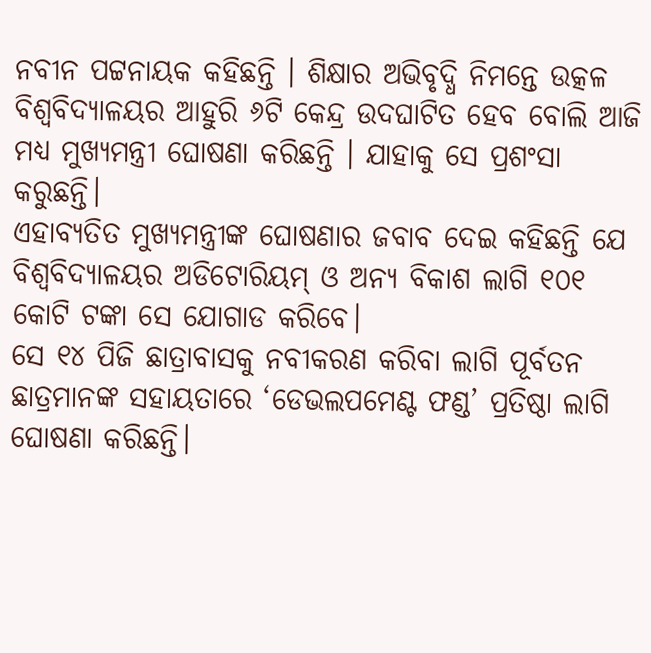ନବୀନ ପଟ୍ଟନାୟକ କହିଛନ୍ତି । ଶିକ୍ଷାର ଅଭିବୃଦ୍ଧି ନିମନ୍ତେ ଉତ୍କଳ ବିଶ୍ୱବିଦ୍ୟାଳୟର ଆହୁରି ୬ଟି କେନ୍ଦ୍ର ଉଦଘାଟିତ ହେବ ବୋଲି ଆଜି ମଧ୍ୟ ମୁଖ୍ୟମନ୍ତ୍ରୀ ଘୋଷଣା କରିଛନ୍ତି । ଯାହାକୁ ସେ ପ୍ରଶଂସା କରୁଛନ୍ତି।
ଏହାବ୍ୟତିତ ମୁଖ୍ୟମନ୍ତ୍ରୀଙ୍କ ଘୋଷଣାର ଜବାବ ଦେଇ କହିଛନ୍ତି ଯେ ବିଶ୍ବବିଦ୍ୟାଳୟର ଅଡିଟୋରିୟମ୍ ଓ ଅନ୍ୟ ବିକାଶ ଲାଗି ୧୦୧ କୋଟି ଟଙ୍କା ସେ ଯୋଗାଡ କରିବେ।
ସେ ୧୪ ପିଜି ଛାତ୍ରାବାସକୁ ନବୀକରଣ କରିବା ଲାଗି ପୂର୍ବତନ ଛାତ୍ରମାନଙ୍କ ସହାୟତାରେ ‘ଡେଭଲପମେଣ୍ଟ ଫଣ୍ଡ’ ପ୍ରତିଷ୍ଠା ଲାଗି ଘୋଷଣା କରିଛନ୍ତି।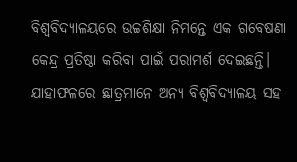ବିଶ୍ୱବିଦ୍ୟାଳୟରେ ଉଚ୍ଚଶିକ୍ଷା ନିମନ୍ତେ ଏକ ଗବେଷଣା କେନ୍ଦ୍ର ପ୍ରତିଷ୍ଠା କରିବା ପାଇଁ ପରାମର୍ଶ ଦେଇଛନ୍ତି। ଯାହାଫଳରେ ଛାତ୍ରମାନେ ଅନ୍ୟ ବିଶ୍ବବିଦ୍ୟାଳୟ ସହ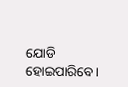ଯୋଡି ହୋଇପାରିବେ।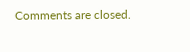Comments are closed.